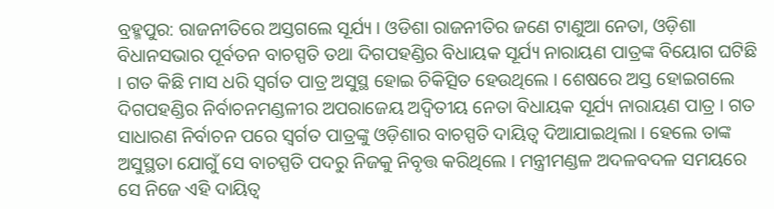ବ୍ରହ୍ମପୁର: ରାଜନୀତିରେ ଅସ୍ତଗଲେ ସୂର୍ଯ୍ୟ । ଓଡିଶା ରାଜନୀତିର ଜଣେ ଟାଣୁଆ ନେତା, ଓଡ଼ିଶା ବିଧାନସଭାର ପୂର୍ବତନ ବାଚସ୍ପତି ତଥା ଦିଗପହଣ୍ଡିର ବିଧାୟକ ସୂର୍ଯ୍ୟ ନାରାୟଣ ପାତ୍ରଙ୍କ ବିୟୋଗ ଘଟିଛି । ଗତ କିଛି ମାସ ଧରି ସ୍ବର୍ଗତ ପାତ୍ର ଅସୁସ୍ଥ ହୋଇ ଚିକିତ୍ସିତ ହେଉଥିଲେ । ଶେଷରେ ଅସ୍ତ ହୋଇଗଲେ ଦିଗପହଣ୍ଡିର ନିର୍ବାଚନମଣ୍ଡଳୀର ଅପରାଜେୟ ଅଦ୍ଵିତୀୟ ନେତା ବିଧାୟକ ସୂର୍ଯ୍ୟ ନାରାୟଣ ପାତ୍ର । ଗତ ସାଧାରଣ ନିର୍ବାଚନ ପରେ ସ୍ବର୍ଗତ ପାତ୍ରଙ୍କୁ ଓଡ଼ିଶାର ବାଚସ୍ପତି ଦାୟିତ୍ବ ଦିଆଯାଇଥିଲା । ହେଲେ ତାଙ୍କ ଅସୁସ୍ଥତା ଯୋଗୁଁ ସେ ବାଚସ୍ପତି ପଦରୁ ନିଜକୁ ନିବୃତ୍ତ କରିଥିଲେ । ମନ୍ତ୍ରୀମଣ୍ଡଳ ଅଦଳବଦଳ ସମୟରେ ସେ ନିଜେ ଏହି ଦାୟିତ୍ୱ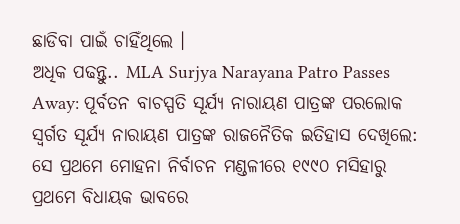ଛାଡିବା ପାଇଁ ଚାହିଁଥିଲେ ।
ଅଧିକ ପଢନ୍ତୁ.. MLA Surjya Narayana Patro Passes Away: ପୂର୍ବତନ ବାଚସ୍ପତି ସୂର୍ଯ୍ୟ ନାରାୟଣ ପାତ୍ରଙ୍କ ପରଲୋକ
ସ୍ବର୍ଗତ ସୂର୍ଯ୍ୟ ନାରାୟଣ ପାତ୍ରଙ୍କ ରାଜନୈତିକ ଇତିହାସ ଦେଖିଲେ: ସେ ପ୍ରଥମେ ମୋହନା ନିର୍ବାଚନ ମଣ୍ଡଳୀରେ ୧୯୯୦ ମସିହାରୁ ପ୍ରଥମେ ବିଧାୟକ ଭାବରେ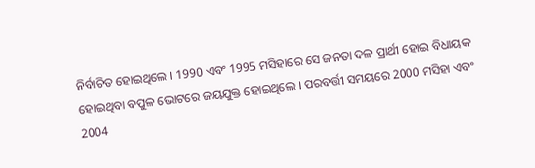ନିର୍ବାଚିତ ହୋଇଥିଲେ । 1990 ଏବଂ 1995 ମସିହାରେ ସେ ଜନତା ଦଳ ପ୍ରାର୍ଥୀ ହୋଇ ବିଧାୟକ ହୋଇଥିବା ବପୁଳ ଭୋଟରେ ଜୟଯୁକ୍ତ ହୋଇଥିଲେ । ପରବର୍ତ୍ତୀ ସମୟରେ 2000 ମସିହା ଏବଂ 2004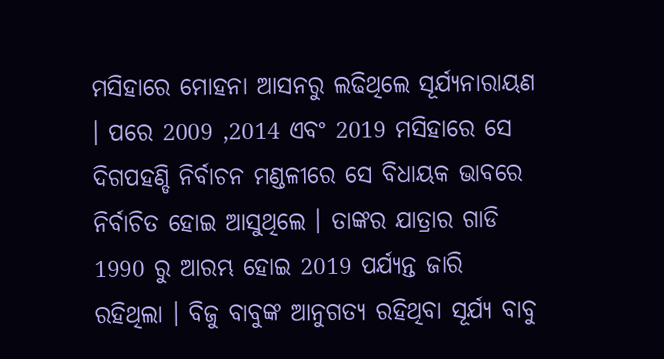ମସିହାରେ ମୋହନା ଆସନରୁ ଲଢିଥିଲେ ସୂର୍ଯ୍ୟନାରାୟଣ । ପରେ 2009 ,2014 ଏବଂ 2019 ମସିହାରେ ସେ ଦିଗପହଣ୍ଡି ନିର୍ବାଚନ ମଣ୍ଡଳୀରେ ସେ ବିଧାୟକ ଭାବରେ ନିର୍ବାଚିତ ହୋଇ ଆସୁଥିଲେ । ତାଙ୍କର ଯାତ୍ରାର ଗାଡି 1990 ରୁ ଆରମ୍ଭ ହୋଇ 2019 ପର୍ଯ୍ୟନ୍ତ ଜାରି ରହିଥିଲା । ବିଜୁ ବାବୁଙ୍କ ଆନୁଗତ୍ୟ ରହିଥିବା ସୂର୍ଯ୍ୟ ବାବୁ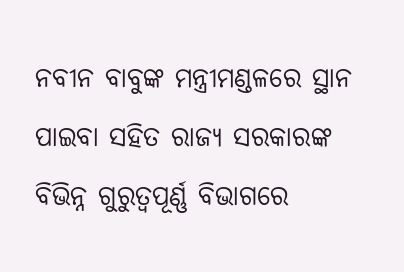ନବୀନ ବାବୁଙ୍କ ମନ୍ତ୍ରୀମଣ୍ଡଳରେ ସ୍ଥାନ ପାଇବା ସହିତ ରାଜ୍ୟ ସରକାରଙ୍କ ବିଭିନ୍ନ ଗୁରୁତ୍ୱପୂର୍ଣ୍ଣ ବିଭାଗରେ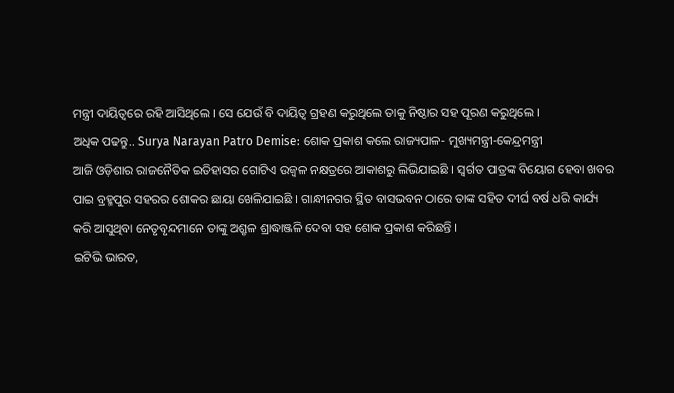ମନ୍ତ୍ରୀ ଦାୟିତ୍ୱରେ ରହି ଆସିଥିଲେ । ସେ ଯେଉଁ ବି ଦାୟିତ୍ବ ଗ୍ରହଣ କରୁଥିଲେ ତାକୁ ନିଷ୍ଠାର ସହ ପୂରଣ କରୁଥିଲେ ।
ଅଧିକ ପଢନ୍ତୁ.. Surya Narayan Patro Demise: ଶୋକ ପ୍ରକାଶ କଲେ ରାଜ୍ୟପାଳ- ମୁଖ୍ୟମନ୍ତ୍ରୀ-କେନ୍ଦ୍ରମନ୍ତ୍ରୀ
ଆଜି ଓଡ଼ିଶାର ରାଜନୈତିକ ଇତିହାସର ଗୋଟିଏ ଉଜ୍ବଳ ନକ୍ଷତ୍ରରେ ଆକାଶରୁ ଲିଭିଯାଇଛି । ସ୍ୱର୍ଗତ ପାତ୍ରଙ୍କ ବିୟୋଗ ହେବା ଖବର ପାଇ ବ୍ରହ୍ମପୁର ସହରର ଶୋକର ଛାୟା ଖେଳିଯାଇଛି । ଗାନ୍ଧୀନଗର ସ୍ଥିତ ବାସଭବନ ଠାରେ ତାଙ୍କ ସହିତ ଦୀର୍ଘ ବର୍ଷ ଧରି କାର୍ଯ୍ୟ କରି ଆସୁଥିବା ନେତୃବୃନ୍ଦମାନେ ତାଙ୍କୁ ଅଶ୍ରୃଳ ଶ୍ରାଦ୍ଧାଞ୍ଜଳି ଦେବା ସହ ଶୋକ ପ୍ରକାଶ କରିଛନ୍ତି ।
ଇଟିଭି ଭାରତ,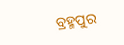ବ୍ରହ୍ମପୁର